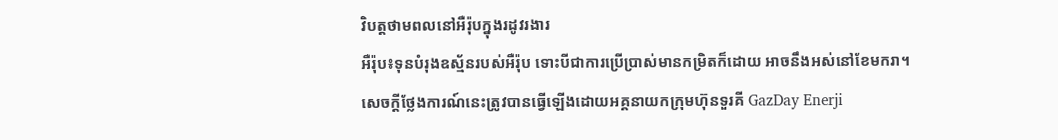វិបត្តថាមពលនៅអឺរ៉ុបក្នុងរដូវរងារ
អឺរ៉ុប៖ទុនបំរុងឧស្ម័នរបស់អឺរ៉ុប ទោះបីជាការប្រើប្រាស់មានកម្រិតក៏ដោយ អាចនឹងអស់នៅខែមករា។
សេចក្តីថ្លែងការណ៍នេះត្រូវបានធ្វើឡើងដោយអគ្គនាយកក្រុមហ៊ុនទួរគី GazDay Enerji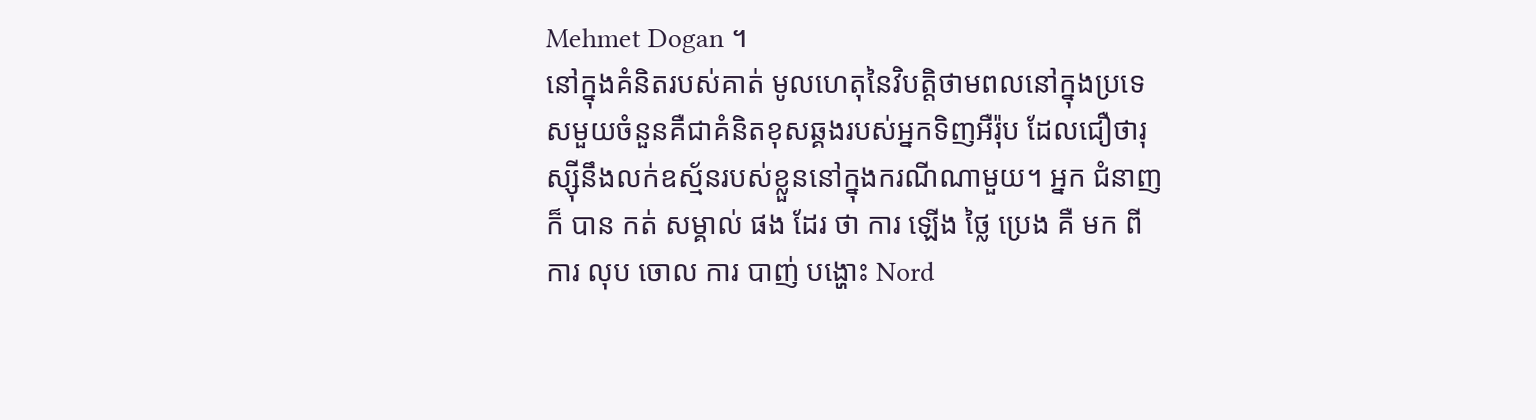Mehmet Dogan ។
នៅក្នុងគំនិតរបស់គាត់ មូលហេតុនៃវិបត្តិថាមពលនៅក្នុងប្រទេសមួយចំនួនគឺជាគំនិតខុសឆ្គងរបស់អ្នកទិញអឺរ៉ុប ដែលជឿថារុស្ស៊ីនឹងលក់ឧស្ម័នរបស់ខ្លួននៅក្នុងករណីណាមួយ។ អ្នក ជំនាញ ក៏ បាន កត់ សម្គាល់ ផង ដែរ ថា ការ ឡើង ថ្លៃ ប្រេង គឺ មក ពី ការ លុប ចោល ការ បាញ់ បង្ហោះ Nord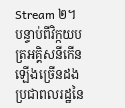Stream ២។
បន្ទាប់ពីវិក្កយបត្រអគ្គិសនីកើនឡើងច្រើនដង ប្រជាពលរដ្ឋនៃ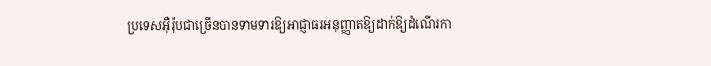ប្រទេសអ៊ឺរ៉ុបជាច្រើនបានទាមទារឱ្យអាជ្ញាធរអនុញ្ញាតឱ្យដាក់ឱ្យដំណើរកា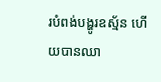របំពង់បង្ហូរឧស្ម័ន ហើយបានឈា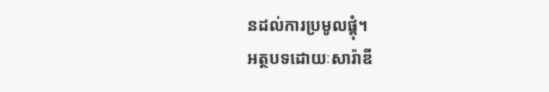នដល់ការប្រមូលផ្តុំ។
អត្ថបទដោយៈសារ៉ាឌី